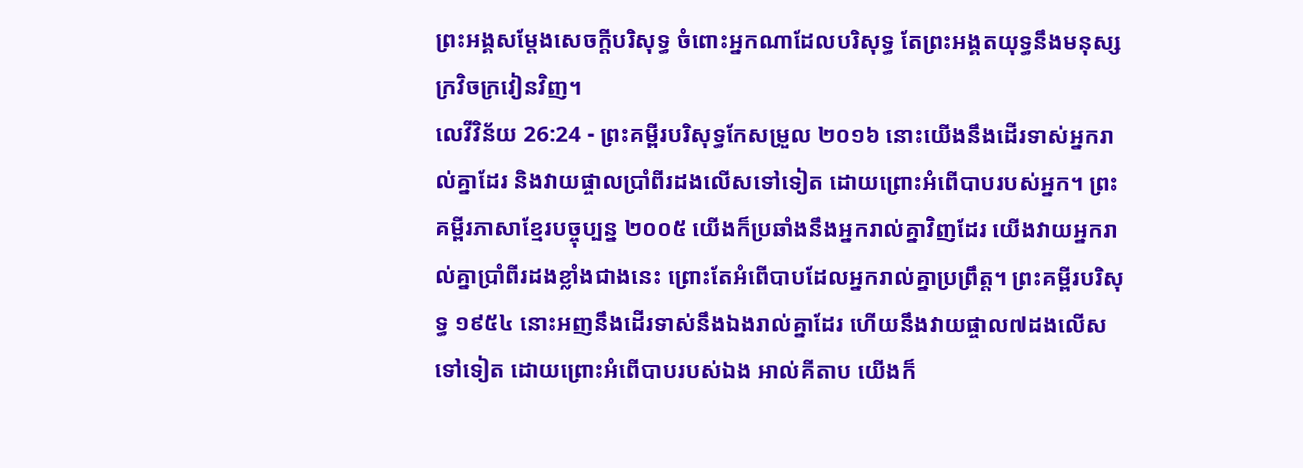ព្រះអង្គសម្ដែងសេចក្ដីបរិសុទ្ធ ចំពោះអ្នកណាដែលបរិសុទ្ធ តែព្រះអង្គតយុទ្ធនឹងមនុស្សក្រវិចក្រវៀនវិញ។
លេវីវិន័យ 26:24 - ព្រះគម្ពីរបរិសុទ្ធកែសម្រួល ២០១៦ នោះយើងនឹងដើរទាស់អ្នករាល់គ្នាដែរ និងវាយផ្ចាលប្រាំពីរដងលើសទៅទៀត ដោយព្រោះអំពើបាបរបស់អ្នក។ ព្រះគម្ពីរភាសាខ្មែរបច្ចុប្បន្ន ២០០៥ យើងក៏ប្រឆាំងនឹងអ្នករាល់គ្នាវិញដែរ យើងវាយអ្នករាល់គ្នាប្រាំពីរដងខ្លាំងជាងនេះ ព្រោះតែអំពើបាបដែលអ្នករាល់គ្នាប្រព្រឹត្ត។ ព្រះគម្ពីរបរិសុទ្ធ ១៩៥៤ នោះអញនឹងដើរទាស់នឹងឯងរាល់គ្នាដែរ ហើយនឹងវាយផ្ចាល៧ដងលើសទៅទៀត ដោយព្រោះអំពើបាបរបស់ឯង អាល់គីតាប យើងក៏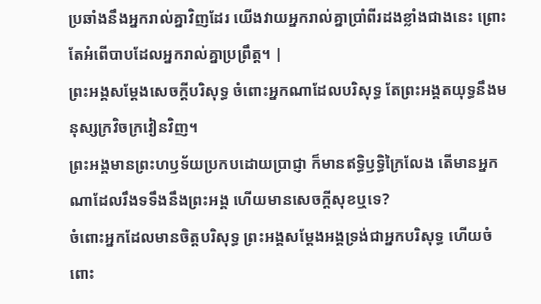ប្រឆាំងនឹងអ្នករាល់គ្នាវិញដែរ យើងវាយអ្នករាល់គ្នាប្រាំពីរដងខ្លាំងជាងនេះ ព្រោះតែអំពើបាបដែលអ្នករាល់គ្នាប្រព្រឹត្ត។ |
ព្រះអង្គសម្ដែងសេចក្ដីបរិសុទ្ធ ចំពោះអ្នកណាដែលបរិសុទ្ធ តែព្រះអង្គតយុទ្ធនឹងមនុស្សក្រវិចក្រវៀនវិញ។
ព្រះអង្គមានព្រះហឫទ័យប្រកបដោយប្រាជ្ញា ក៏មានឥទ្ធិឫទ្ធិក្រៃលែង តើមានអ្នកណាដែលរឹងទទឹងនឹងព្រះអង្គ ហើយមានសេចក្ដីសុខឬទេ?
ចំពោះអ្នកដែលមានចិត្តបរិសុទ្ធ ព្រះអង្គសម្ដែងអង្គទ្រង់ជាអ្នកបរិសុទ្ធ ហើយចំពោះ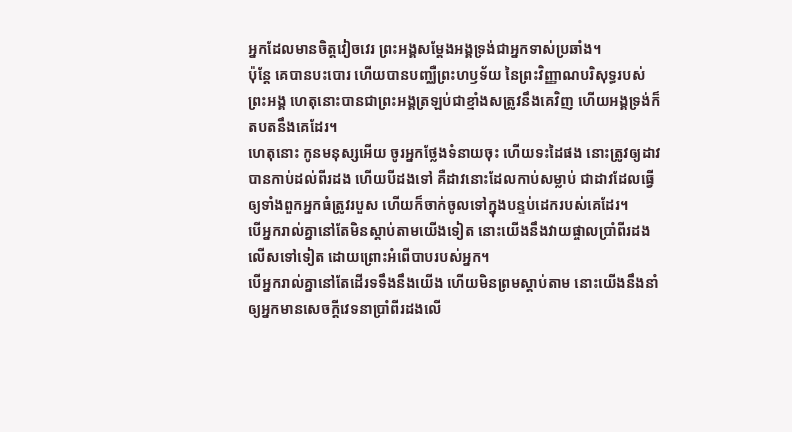អ្នកដែលមានចិត្តវៀចវេរ ព្រះអង្គសម្ដែងអង្គទ្រង់ជាអ្នកទាស់ប្រឆាំង។
ប៉ុន្តែ គេបានបះបោរ ហើយបានបញ្ឈឺព្រះហឫទ័យ នៃព្រះវិញ្ញាណបរិសុទ្ធរបស់ព្រះអង្គ ហេតុនោះបានជាព្រះអង្គត្រឡប់ជាខ្មាំងសត្រូវនឹងគេវិញ ហើយអង្គទ្រង់ក៏តបតនឹងគេដែរ។
ហេតុនោះ កូនមនុស្សអើយ ចូរអ្នកថ្លែងទំនាយចុះ ហើយទះដៃផង នោះត្រូវឲ្យដាវបានកាប់ដល់ពីរដង ហើយបីដងទៅ គឺដាវនោះដែលកាប់សម្លាប់ ជាដាវដែលធ្វើឲ្យទាំងពួកអ្នកធំត្រូវរបួស ហើយក៏ចាក់ចូលទៅក្នុងបន្ទប់ដេករបស់គេដែរ។
បើអ្នករាល់គ្នានៅតែមិនស្តាប់តាមយើងទៀត នោះយើងនឹងវាយផ្ចាលប្រាំពីរដងលើសទៅទៀត ដោយព្រោះអំពើបាបរបស់អ្នក។
បើអ្នករាល់គ្នានៅតែដើរទទឹងនឹងយើង ហើយមិនព្រមស្តាប់តាម នោះយើងនឹងនាំឲ្យអ្នកមានសេចក្ដីវេទនាប្រាំពីរដងលើ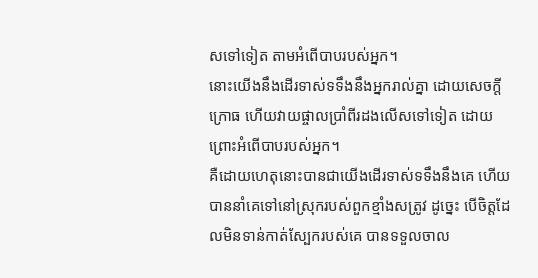សទៅទៀត តាមអំពើបាបរបស់អ្នក។
នោះយើងនឹងដើរទាស់ទទឹងនឹងអ្នករាល់គ្នា ដោយសេចក្ដីក្រោធ ហើយវាយផ្ចាលប្រាំពីរដងលើសទៅទៀត ដោយព្រោះអំពើបាបរបស់អ្នក។
គឺដោយហេតុនោះបានជាយើងដើរទាស់ទទឹងនឹងគេ ហើយបាននាំគេទៅនៅស្រុករបស់ពួកខ្មាំងសត្រូវ ដូច្នេះ បើចិត្តដែលមិនទាន់កាត់ស្បែករបស់គេ បានទទួលចាល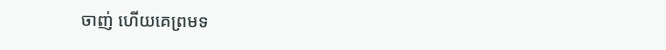ចាញ់ ហើយគេព្រមទ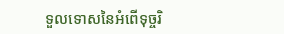ទួលទោសនៃអំពើទុច្ចរិ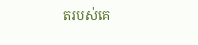តរបស់គេ